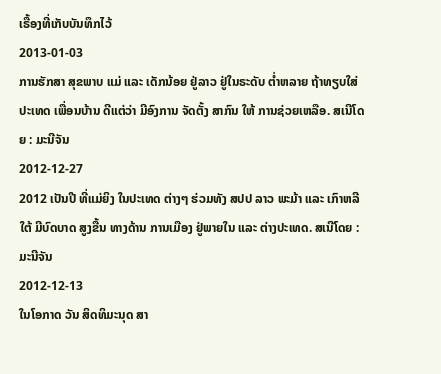ເຣື້ອງທີ່ເກັບບັນທຶກໄວ້
2013-01-03
ການຮັກສາ ສຸຂພາບ ແມ່ ແລະ ເດັກນ້ອຍ ຢູ່ລາວ ຢູ່ໃນຣະດັບ ຕໍ່າຫລາຍ ຖ້າທຽບໃສ່ ປະເທດ ເພື່ອນບ້ານ ດີແຕ່ວ່າ ມີອົງການ ຈັດຕັ້ງ ສາກົນ ໃຫ້ ການຊ່ວຍເຫລືອ. ສເນີໂດຍ : ມະນີຈັນ
2012-12-27
2012 ເປັນປີ ທີ່ແມ່ຍິງ ໃນປະເທດ ຕ່າງໆ ຮ່ວມທັງ ສປປ ລາວ ພະມ້າ ແລະ ເກົາຫລີໃຕ້ ມີບົດບາດ ສູງຂື້ນ ທາງດ້ານ ການເມືອງ ຢູ່ພາຍໃນ ແລະ ຕ່າງປະເທດ. ສເນີໂດຍ : ມະນີຈັນ
2012-12-13
ໃນໂອກາດ ວັນ ສິດທິມະນຸດ ສາ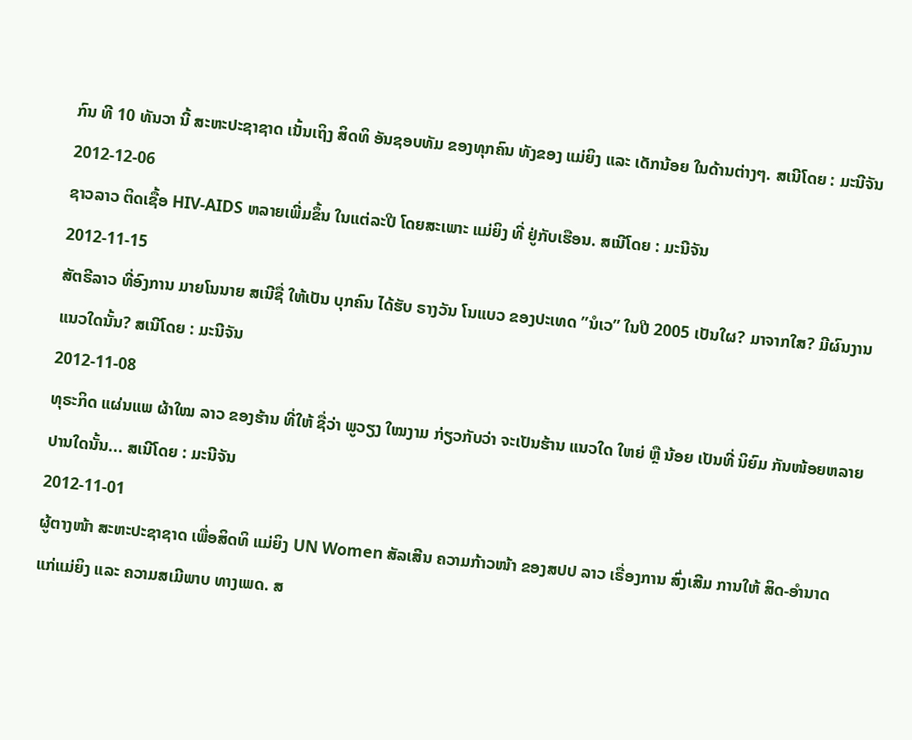ກົນ ທີ 10 ທັນວາ ນີ້ ສະຫະປະຊາຊາດ ເນັ້ນເຖິງ ສິດທິ ອັນຊອບທັມ ຂອງທຸກຄົນ ທັງຂອງ ແມ່ຍິງ ແລະ ເດັກນ້ອຍ ໃນດ້ານຕ່າງໆ. ສເນີໂດຍ : ມະນີຈັນ
2012-12-06
ຊາວລາວ ຕິດເຊື້ອ HIV-AIDS ຫລາຍເພີ່ມຂຶ້ນ ໃນແຕ່ລະປີ ໂດຍສະເພາະ ແມ່ຍິງ ທີ່ ຢູ່ກັບເຮືອນ. ສເນີໂດຍ : ມະນີຈັນ
2012-11-15
ສັຕຣີລາວ ທີ່ອົງການ ມາຍໂນນາຍ ສເນີຊື່ ໃຫ້ເປັນ ບຸກຄົນ ໄດ້ຮັບ ຣາງວັນ ໂນແບວ ຂອງປະເທດ ”ນໍເວ” ໃນປີ 2005 ເປັນໃຜ? ມາຈາກໃສ? ມີຜົນງານ ແນວໃດນັ້ນ? ສເນີໂດຍ : ມະນີຈັນ
2012-11-08
ທຸຣະກິດ ແຜ່ນແພ ຜ້າໃໝ ລາວ ຂອງຮ້ານ ທີ່ໃຫ້ ຊື່ວ່າ ພູວຽງ ໃໝງາມ ກ່ຽວກັບວ່າ ຈະເປັນຮ້ານ ແນວໃດ ໃຫຍ່ ຫຼື ນ້ອຍ ເປັນທີ່ ນິຍົມ ກັນໜ້ອຍຫລາຍ ປານໃດນັ້ນ... ສເນີໂດຍ : ມະນີຈັນ
2012-11-01
ຜູ້ຕາງໜ້າ ສະຫະປະຊາຊາດ ເພື່ອສິດທິ ແມ່ຍິງ UN Women ສັລເສີນ ຄວາມກ້າວໜ້າ ຂອງສປປ ລາວ ເຣື່ອງການ ສົ່ງເສີມ ການໃຫ້ ສິດ-ອໍານາດ ແກ່ແມ່ຍິງ ແລະ ຄວາມສເມີພາບ ທາງເພດ. ສ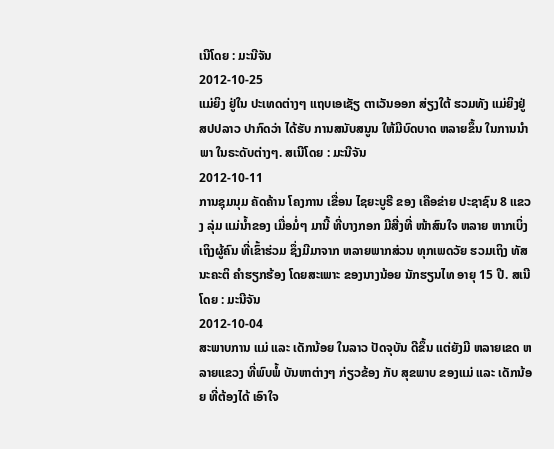ເນີໂດຍ : ມະນີຈັນ
2012-10-25
ແມ່ຍິງ ຢູ່ໃນ ປະເທດຕ່າງໆ ແຖບເອເຊັຽ ຕາເວັນອອກ ສ່ຽງໃຕ້ ຮວມທັງ ແມ່ຍິງຢູ່ ສປປລາວ ປາກົດວ່າ ໄດ້ຮັບ ການສນັບສນູນ ໃຫ້ມີບົດບາດ ຫລາຍຂຶ້ນ ໃນການນໍາພາ ໃນຣະດັບຕ່າງໆ. ສເນີໂດຍ : ມະນີຈັນ
2012-10-11
ການຊຸມນຸມ ຄັດຄ້ານ ໂຄງການ ເຂື່ອນ ໄຊຍະບູຣີ ຂອງ ເຄືອຂ່າຍ ປະຊາຊົນ 8 ແຂວງ ລຸ່ມ ແມ່ນໍ້າຂອງ ເມື່ອມໍ່ໆ ມານີ້ ທີ່ບາງກອກ ມີສີ່ງທີ່ ໜ້າສົນໃຈ ຫລາຍ ຫາກເບິ່ງ ເຖິງຜູ້ຄົນ ທີ່ເຂົ້າຮ່ວມ ຊຶ່ງມີມາຈາກ ຫລາຍພາກສ່ວນ ທຸກເພດວັຍ ຮວມເຖິງ ທັສນະຄະຕິ ຄໍາຮຽກຮ້ອງ ໂດຍສະເພາະ ຂອງນາງນ້ອຍ ນັກຮຽນໄທ ອາຍຸ 15 ປີ. ສເນີໂດຍ : ມະນີຈັນ
2012-10-04
ສະພາບການ ແມ່ ແລະ ເດັກນ້ອຍ ໃນລາວ ປັດຈຸບັນ ດີຂຶ້ນ ແຕ່ຍັງມີ ຫລາຍເຂດ ຫລາຍແຂວງ ທີ່ພົບພໍ້ ບັນຫາຕ່າງໆ ກ່ຽວຂ້ອງ ກັບ ສຸຂພາບ ຂອງແມ່ ແລະ ເດັກນ້ອຍ ທີ່ຕ້ອງໄດ້ ເອົາໃຈ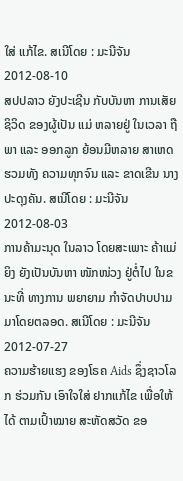ໃສ່ ແກ້ໄຂ. ສເນີໂດຍ : ມະນີຈັນ
2012-08-10
ສປປລາວ ຍັງປະເຊີນ ກັບບັນຫາ ການເສັຍ ຊິວິດ ຂອງຜູ້ເປັນ ແມ່ ຫລາຍຢູ່ ໃນເວລາ ຖືພາ ແລະ ອອກລູກ ຍ້ອນມີຫລາຍ ສາເຫດ ຮວມທັງ ຄວາມທຸກຈົນ ແລະ ຂາດເຂີນ ນາງປະດຸງຄັນ. ສເນີໂດຍ : ມະນີຈັນ
2012-08-03
ການຄ້າມະນຸດ ໃນລາວ ໂດຍສະເພາະ ຄ້າແມ່ຍິງ ຍັງເປັນບັນຫາ ໜັກໜ່ວງ ຢູ່ຕໍ່ໄປ ໃນຂນະທີ່ ທາງການ ພຍາຍາມ ກໍາຈັດປາບປາມ ມາໂດຍຕລອດ. ສເນີໂດຍ : ມະນີຈັນ
2012-07-27
ຄວາມຮ້າຍແຮງ ຂອງໂຣຄ Aids ຊຶ່ງຊາວໂລກ ຮ່ວມກັນ ເອົາໃຈໃສ່ ຢາກແກ້ໄຂ ເພື່ອໃຫ້ໄດ້ ຕາມເປົ້າໝາຍ ສະຫັດສວັດ ຂອ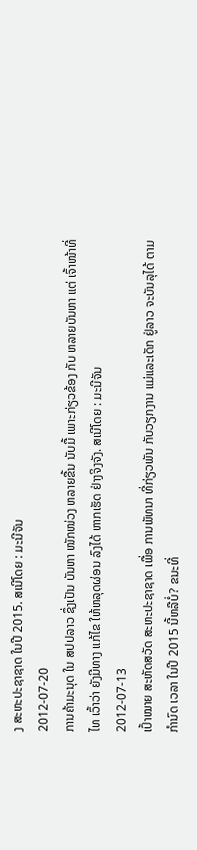ງ ສະຫະປະຊາຊາດ ໃນປີ 2015. ສເນີໂດຍ : ມະນີຈັນ
2012-07-20
ການຄ້າມະນຸດ ໃນ ສປປລາວ ຊຶ່ງເປັນ ບັນຫາ ໜັກໜ່ວງ ຫລາຍຂື້ນ ນັບມື້ ເພາະກ່ຽວຂ້ອງ ກັບ ຫລາຍບັນຫາ ແຕ່ ເຈົ້າໜ້າທີ່ ໄທ ເວົ້າວ່າ ຍັງມີທາງ ແກ້ໄຂ ໃຫ້ຫລຸດຜ່ອນ ລົງໄດ້ ຫາກເຮັດ ຢ່າງຈິງຈັງ. ສເນີໂດຍ : ມະນີຈັນ
2012-07-13
ເປົ້າໝາຍ ສະຫັດສວັດ ສະຫະປະຊາຊາດ ເພື່ອ ການພັທນາ ທີ່ກ່ຽວພັນ ກັບວຽກງານ ແມ່ແລະເດັກ ຢູ່ລາວ ຈະບັນລຸໄດ້ ຕາມກໍານົດ ເວລາ ໃນປີ 2015 ນີ້ຫລືບໍ່? ຂນະທີ່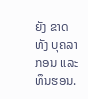ຍັງ ຂາດທັງ ບຸຄລາກອນ ແລະ ທຶນຮອນ.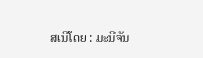ສເນີໂດຍ : ມະນີຈັນ